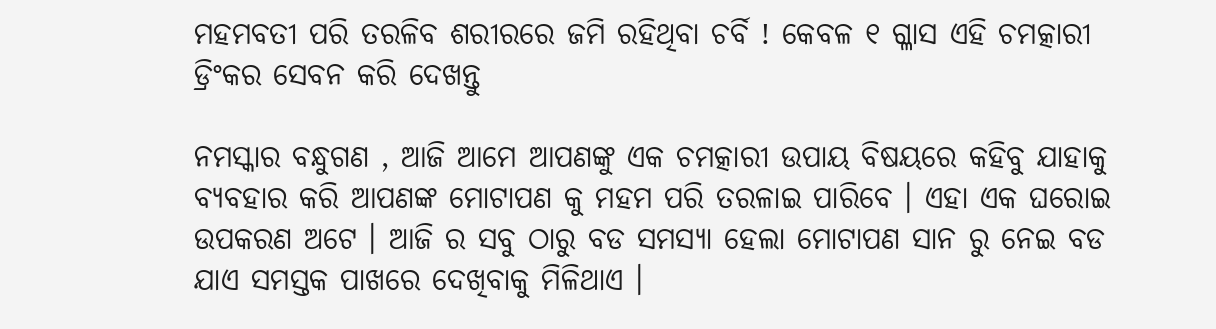ମହମବତୀ ପରି ତରଳିବ ଶରୀରରେ ଜମି ରହିଥିବା ଚର୍ବି ! କେବଳ ୧ ଗ୍ଳାସ ଏହି ଚମତ୍କାରୀ ଡ୍ରିଂକର ସେବନ କରି ଦେଖନ୍ତୁ

ନମସ୍କାର ବନ୍ଧୁଗଣ , ଆଜି ଆମେ ଆପଣଙ୍କୁ ଏକ ଚମତ୍କାରୀ ଉପାୟ ବିଷୟରେ କହିବୁ ଯାହାକୁ ବ୍ୟବହାର କରି ଆପଣଙ୍କ ମୋଟାପଣ କୁ ମହମ ପରି ତରଳାଇ ପାରିବେ । ଏହା ଏକ ଘରୋଇ ଉପକରଣ ଅଟେ । ଆଜି ର ସବୁ ଠାରୁ ବଡ ସମସ୍ୟା ହେଲା ମୋଟାପଣ ସାନ ରୁ ନେଇ ବଡ ଯାଏ ସମସ୍ତକ ପାଖରେ ଦେଖିବାକୁ ମିଳିଥାଏ ।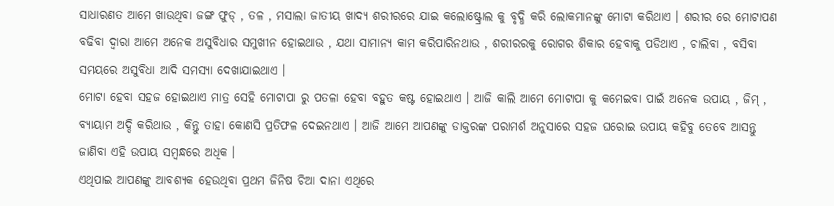ସାଧାରଣତ ଆମେ ଖାଉଥିବା ଜଙ୍ଗ ଫୁଡ୍ , ତଳ , ମସାଲା ଜାତୀୟ ଖାଦ୍ଯ ଶରୀରରେ ଯାଇ କଲୋଷ୍ଟ୍ରୋଲ କୁ ବୃଦ୍ଧି କରି ଲୋକମାନଙ୍କୁ ମୋଟା କରିଥାଏ । ଶରୀର ରେ ମୋଟାପଣ ବଢିବା ଦ୍ଵାରା ଆମେ ଅନେକ ଅସୁବିଧାର ସମୁଖୀନ ହୋଇଥାଉ , ଯଥା ସାମାନ୍ୟ କାମ କରିପାରିନଥାଉ , ଶରୀରରକୁ ରୋଗର ଶିକାର ହେବାକୁ ପଡିଥାଏ , ଚାଲିବା , ବସିବା ସମୟରେ ଅସୁବିଧା ଆଦି ସମସ୍ୟା ଦେଖାଯାଇଥାଏ ।
ମୋଟା ହେବା ସହଜ ହୋଇଥାଏ ମାତ୍ର ସେହି ମୋଟାପା ରୁ ପତଳା ହେବା ବହୁତ କଷ୍ଟ ହୋଇଥାଏ । ଆଜି କାଲି ଆମେ ମୋଟାପା କୁ କମେଇବା ପାଇଁ ଅନେକ ଉପାୟ , ଜିମ୍ , ବ୍ୟାୟାମ ଅଦ୍ଦି କରିଥାଉ , କିନ୍ତୁ ତାହା କୋଣସି ପ୍ରତିଫଳ ଦେଇନଥାଏ । ଆଜି ଆମେ ଆପଣଙ୍କୁ ଡାକ୍ତରଙ୍କ ପରାମର୍ଶ ଅନୁସାରେ ସହଜ ଘରୋଇ ଉପାୟ କହିବୁ ତେବେ ଆସନ୍ତୁ ଜାଣିବା ଏହି ଉପାୟ ସମ୍ବନ୍ଧରେ ଅଧିକ ।
ଏଥିପାଇ ଆପଣଙ୍କୁ ଆବଶ୍ୟକ ହେଉଥିବା ପ୍ରଥମ ଜିନିଷ ଚିଆ ଦାନା ଏଥିରେ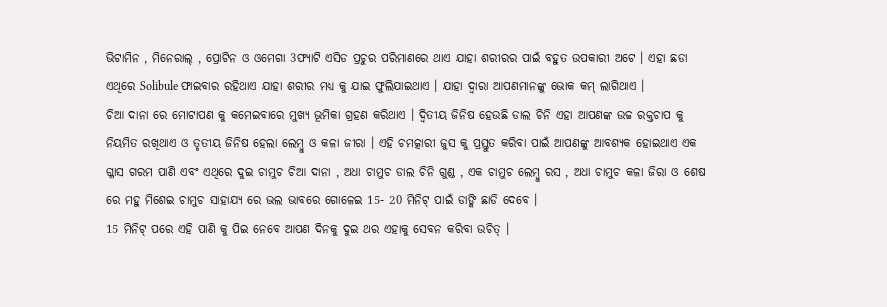ଭିଟାମିନ , ମିନେରାଲ୍ , ପ୍ରୋଟିନ ଓ ଓମେଗା 3ଫ୍ୟାଟି ଏସିଡ ପ୍ରଚୁର ପରିମାଣରେ ଥାଏ ଯାହା ଶରୀରର ପାଇଁ ବହୁତ ଉପକାରୀ ଅଟେ । ଏହା ଛଡା ଏଥିରେ Solibule ଫାଇବାର ରହିଥାଏ ଯାହା ଶରୀର ମଧ୍ୟ କୁ ଯାଇ ଫୁଲିଯାଇଥାଏ । ଯାହା ଦ୍ଵାରା ଆପଣମାନଙ୍କୁ ଭୋକ କମ୍ ଲାଗିଥାଏ ।
ଚିଆ ଦାନା ରେ ମୋଟାପଣ କୁ କମେଇବାରେ ମୁଖ୍ୟ ଭୂମିକା ଗ୍ରହଣ କରିଥାଏ । ଦ୍ଵିତୀୟ ଜିନିଷ ହେଉଛି ଡାଲ ଚିନି ଏହା ଆପଣଙ୍କ ଉଚ୍ଚ ରକ୍ତଚାପ କୁ ନିୟମିତ ରଖିଥାଏ ଓ ତୃତୀୟ ଜିନିଷ ହେଲା ଲେମ୍ବୁ ଓ କଳା ଜୀରା । ଏହି ଚମତ୍କାରୀ ଜୁସ କୁ ପ୍ରସ୍ତୁତ କରିବା ପାଇଁ ଆପଣଙ୍କୁ ଆବଶ୍ୟକ ହୋଇଥାଏ ଏକ ଗ୍ଳାସ ଗରମ ପାଣି ଏବଂ ଏଥିରେ ଦୁଇ ଚାମୁଚ ଚିଆ ଦାନା , ଅଧା ଚାମୁଚ ଡାଲ ଚିନି ଗୁଣ୍ଡ , ଏକ ଚାମୁଚ ଲେମ୍ବୁ ରସ , ଅଧା ଚାମୁଚ କଳା ଜିରା ଓ ଶେଷ ରେ ମହୁ ମିଶେଇ ଚାମୁଚ ସାହାଯ୍ୟ ରେ ଭଲ ଭାବରେ ଗୋଳେଇ 15- 20 ମିନିଟ୍ ପାଇଁ ଡାଙ୍କି ଛାଡି ଦେବେ ।
15 ମିନିଟ୍ ପରେ ଏହି ପାଣି କୁ ପିଇ ନେବେ ଆପଣ ଦିନକୁ ଦୁଇ ଥର ଏହାକୁ ସେବନ କରିବା ଉଚିତ୍ ।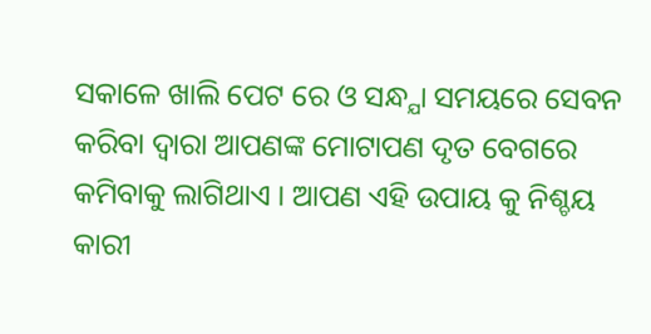ସକାଳେ ଖାଲି ପେଟ ରେ ଓ ସନ୍ଧ୍ଯା ସମୟରେ ସେବନ କରିବା ଦ୍ଵାରା ଆପଣଙ୍କ ମୋଟାପଣ ଦୃତ ବେଗରେ କମିବାକୁ ଲାଗିଥାଏ । ଆପଣ ଏହି ଉପାୟ କୁ ନିଶ୍ଚୟ କାରୀ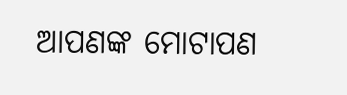ଆପଣଙ୍କ ମୋଟାପଣ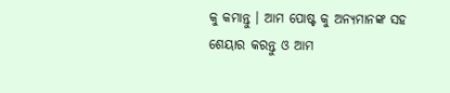କୁ କମାନ୍ତୁ । ଆମ ପୋଷ୍ଟ କୁ ଅନ୍ୟମାନଙ୍କ ସହ ଶେୟାର କରନ୍ତୁ ଓ ଆମ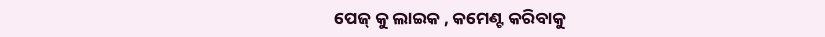ପେଜ୍ କୁ ଲାଇକ , କମେଣ୍ଟ କରିବାକୁ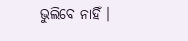ଭୁଲିବେ ନାହିଁ ।